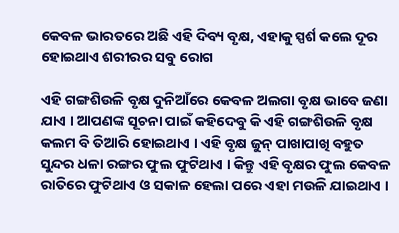କେବଳ ଭାରତରେ ଅଛି ଏହି ଦିବ୍ୟ ବୃକ୍ଷ, ଏହାକୁ ସ୍ପର୍ଶ କଲେ ଦୂର ହୋଇଥାଏ ଶରୀରର ସବୁ ରୋଗ

ଏହି ଗଙ୍ଗଶିଉଳି ବୃକ୍ଷ ଦୁନିଆଁରେ କେବଳ ଅଲଗା ବୃକ୍ଷ ଭାବେ ଜଣା ଯାଏ । ଆପଣଙ୍କ ସୂଚନା ପାଇଁ କହିଦେବୁ କି ଏହି ଗଙ୍ଗଶିଉଳି ବୃକ୍ଷ କଲମ ବି ତିଆରି ହୋଇଥାଏ । ଏହି ବୃକ୍ଷ ଜୁନ୍ ପାଖାପାଖି ବହୁତ ସୁନ୍ଦର ଧଳା ରଙ୍ଗର ଫୁଲ ଫୁଟିଥାଏ । କିନ୍ତୁ ଏହି ବୃକ୍ଷର ଫୁଲ କେବଳ ରାତିରେ ଫୁଟିଥାଏ ଓ ସକାଳ ହେଲା ପରେ ଏହା ମଉଳି ଯାଇଥାଏ ।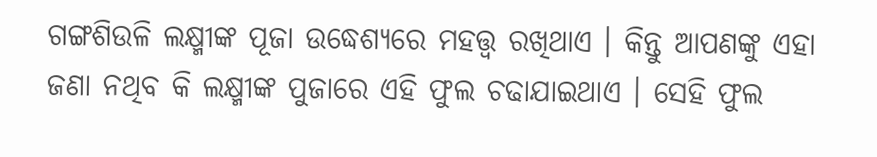ଗଙ୍ଗଶିଉଳି ଲକ୍ଷ୍ମୀଙ୍କ ପୂଜା ଉଦ୍ଧେଶ୍ୟରେ ମହତ୍ତ୍ୱ ରଖିଥାଏ । କିନ୍ତୁ ଆପଣଙ୍କୁ ଏହା ଜଣା ନଥିବ କି ଲକ୍ଷ୍ମୀଙ୍କ ପୁଜାରେ ଏହି ଫୁଲ ଚଢାଯାଇଥାଏ । ସେହି ଫୁଲ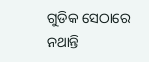ଗୁଡିକ ସେଠାରେ ନଥାନ୍ତି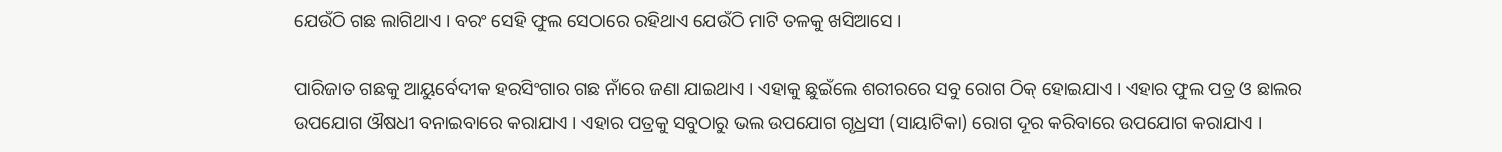ଯେଉଁଠି ଗଛ ଲାଗିଥାଏ । ବରଂ ସେହି ଫୁଲ ସେଠାରେ ରହିଥାଏ ଯେଉଁଠି ମାଟି ତଳକୁ ଖସିଆସେ ।

ପାରିଜାତ ଗଛକୁ ଆୟୁର୍ବେଦୀକ ହରସିଂଗାର ଗଛ ନାଁରେ ଜଣା ଯାଇଥାଏ । ଏହାକୁ ଛୁଇଁଲେ ଶରୀରରେ ସବୁ ରୋଗ ଠିକ୍ ହୋଇଯାଏ । ଏହାର ଫୁଲ ପତ୍ର ଓ ଛାଲର ଉପଯୋଗ ଔଷଧୀ ବନାଇବାରେ କରାଯାଏ । ଏହାର ପତ୍ରକୁ ସବୁଠାରୁ ଭଲ ଉପଯୋଗ ଗୃଧ୍ରସୀ (ସାୟାଟିକା) ରୋଗ ଦୂର କରିବାରେ ଉପଯୋଗ କରାଯାଏ ।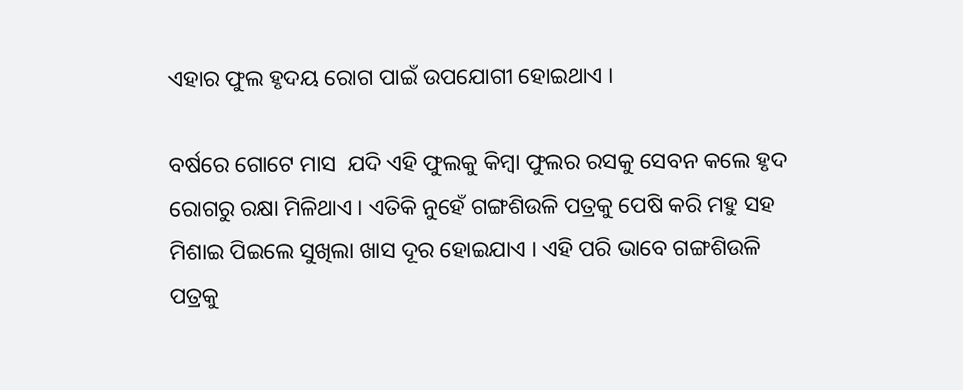ଏହାର ଫୁଲ ହୃଦୟ ରୋଗ ପାଇଁ ଉପଯୋଗୀ ହୋଇଥାଏ ।

ବର୍ଷରେ ଗୋଟେ ମାସ  ଯଦି ଏହି ଫୁଲକୁ କିମ୍ବା ଫୁଲର ରସକୁ ସେବନ କଲେ ହୃଦ ରୋଗରୁ ରକ୍ଷା ମିଳିଥାଏ । ଏତିକି ନୁହେଁ ଗଙ୍ଗଶିଉଳି ପତ୍ରକୁ ପେଷି କରି ମହୁ ସହ ମିଶାଇ ପିଇଲେ ସୁଖିଲା ଖାସ ଦୂର ହୋଇଯାଏ । ଏହି ପରି ଭାବେ ଗଙ୍ଗଶିଉଳି ପତ୍ରକୁ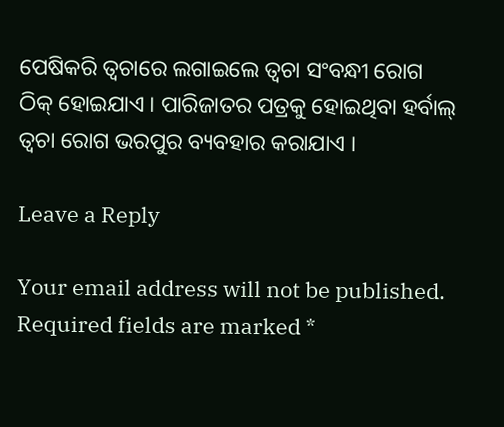ପେଷିକରି ତ୍ୱଚାରେ ଲଗାଇଲେ ତ୍ୱଚା ସଂବନ୍ଧୀ ରୋଗ ଠିକ୍ ହୋଇଯାଏ । ପାରିଜାତର ପତ୍ରକୁ ହୋଇଥିବା ହର୍ବାଲ୍ ତ୍ୱଚା ରୋଗ ଭରପୁର ବ୍ୟବହାର କରାଯାଏ ।

Leave a Reply

Your email address will not be published. Required fields are marked *